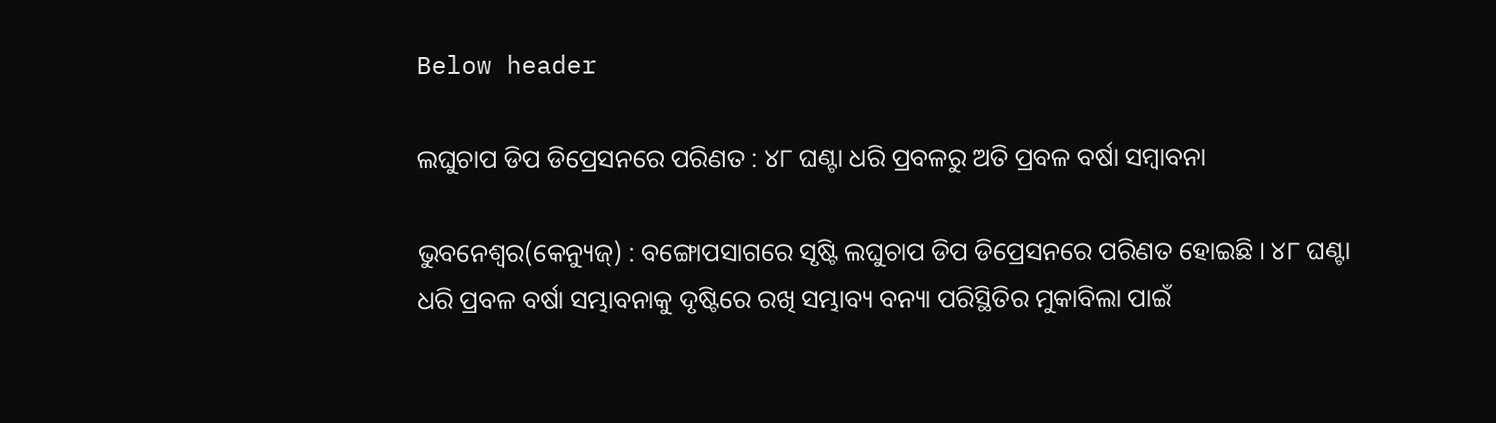Below header

ଲଘୁଚାପ ଡିପ ଡିପ୍ରେସନରେ ପରିଣତ : ୪୮ ଘଣ୍ଟା ଧରି ପ୍ରବଳରୁ ଅତି ପ୍ରବଳ ବର୍ଷା ସମ୍ବାବନା

ଭୁବନେଶ୍ବର(କେନ୍ୟୁଜ୍) : ବଙ୍ଗୋପସାଗରେ ସୃଷ୍ଟି ଲଘୁଚାପ ଡିପ ଡିପ୍ରେସନରେ ପରିଣତ ହୋଇଛି । ୪୮ ଘଣ୍ଟା ଧରି ପ୍ରବଳ ବର୍ଷା ସମ୍ଭାବନାକୁ ଦୃଷ୍ଟିରେ ରଖି ସମ୍ଭାବ୍ୟ ବନ୍ୟା ପରିସ୍ଥିତିର ମୁକାବିଲା ପାଇଁ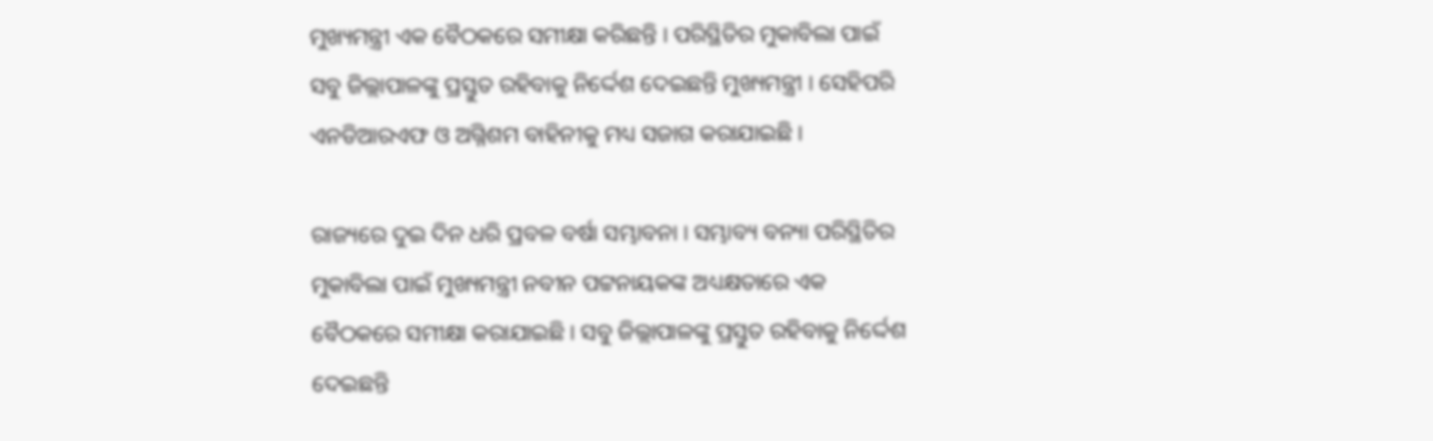ମୁଖ୍ୟମନ୍ତ୍ରୀ ଏକ ବୈଠକରେ ସମୀକ୍ଷା କରିଛନ୍ତି । ପରିସ୍ଥିତିର ମୁକାବିଲା ପାଇଁ ସବୁ ଜିଲ୍ଲାପାଳଙ୍କୁ ପ୍ରସ୍ତୁତ ରହିବାକୁ ନିର୍ଦ୍ଦେଶ ଦେଇଛନ୍ତି ମୁଖ୍ୟମନ୍ତ୍ରୀ । ସେହିପରି ଏନଡିଆରଏଫ ଓ ଅଗ୍ନିଶମ ବାହିନୀକୁ ମଧ୍ୟ ସଜାଗ କରାଯାଇଛି ।

ରାଜ୍ୟରେ ଦୁଇ ଦିନ ଧରି ପ୍ରବଳ ବର୍ଷା ସମ୍ଭାବନା । ସମ୍ଭାବ୍ୟ ବନ୍ୟା ପରିସ୍ଥିତିର ମୁକାବିଲା ପାଇଁ ମୁଖ୍ୟମନ୍ତ୍ରୀ ନବୀନ ପଟ୍ଟନାୟକଙ୍କ ଅଧ୍ୟକ୍ଷତାରେ ଏକ ବୈଠକରେ ସମୀକ୍ଷା କରାଯାଇଛି । ସବୁ ଜିଲ୍ଲାପାଳଙ୍କୁ ପ୍ରସ୍ତୁତ ରହିବାକୁ ନିର୍ଦ୍ଦେଶ ଦେଇଛନ୍ତି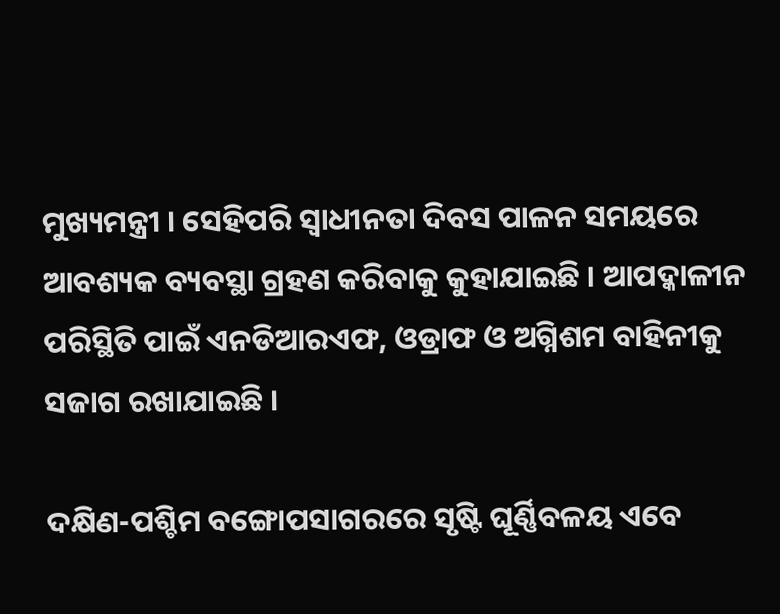ମୁଖ୍ୟମନ୍ତ୍ରୀ । ସେହିପରି ସ୍ୱାଧୀନତା ଦିବସ ପାଳନ ସମୟରେ ଆବଶ୍ୟକ ବ୍ୟବସ୍ଥା ଗ୍ରହଣ କରିବାକୁ କୁହାଯାଇଛି । ଆପଦ୍କାଳୀନ ପରିସ୍ଥିତି ପାଇଁ ଏନଡିଆରଏଫ, ଓଡ୍ରାଫ ଓ ଅଗ୍ନିଶମ ବାହିନୀକୁ ସଜାଗ ରଖାଯାଇଛି ।

ଦକ୍ଷିଣ-ପଶ୍ଚିମ ବଙ୍ଗୋପସାଗରରେ ସୃଷ୍ଟି ଘୂର୍ଣ୍ଣିବଳୟ ଏବେ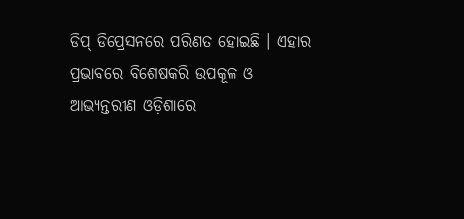ଡିପ୍ ଡିପ୍ରେସନରେ ପରିଣତ ହୋଇଛି । ଏହାର ପ୍ରଭାବରେ ବିଶେଷକରି ଉପକୂଳ ଓ ଆଭ୍ୟନ୍ତରୀଣ ଓଡ଼ିଶାରେ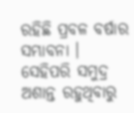ରହିଛି ପ୍ରବଳ ବର୍ଷାର ସମ୍ଭାବନା । ସେହିପରି ସମୁଦ୍ର ଅଶାନ୍ତ ରହୁଥିବାରୁ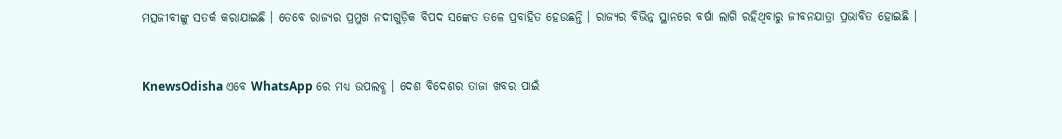ମତ୍ସଜୀବୀଙ୍କୁ ସତର୍କ କରାଯାଇଛି । ତେବେ ରାଜ୍ୟର ପ୍ରମୁଖ ନଦୀଗୁଡ଼ିକ ବିପଦ ସଙ୍କେତ ତଳେ ପ୍ରବାହିତ ହେଉଛନ୍ତି । ରାଜ୍ୟର ବିଭିନ୍ନ ସ୍ଥାନରେ ବର୍ଷା ଲାଗି ରହିଥିବାରୁ ଜୀବନଯାତ୍ରା ପ୍ରଭାବିତ ହୋଇଛି ।


KnewsOdisha ଏବେ WhatsApp ରେ ମଧ୍ୟ ଉପଲବ୍ଧ । ଦେଶ ବିଦେଶର ତାଜା ଖବର ପାଇଁ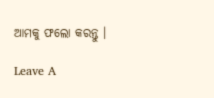ଆମକୁ ଫଲୋ କରନ୍ତୁ ।

Leave A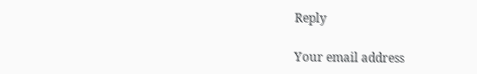Reply

Your email address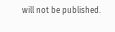will not be published.